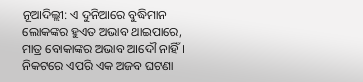ନୂଆଦିଲ୍ଲୀ: ଏ ଦୁନିଆରେ ବୁଦ୍ଧିମାନ ଲୋକଙ୍କର ହୁଏତ ଅଭାବ ଥାଇପାରେ, ମାତ୍ର ବୋକାଙ୍କର ଅଭାବ ଆଦୌ ନାହିଁ । ନିକଟରେ ଏପରି ଏକ ଅଜବ ଘଟଣା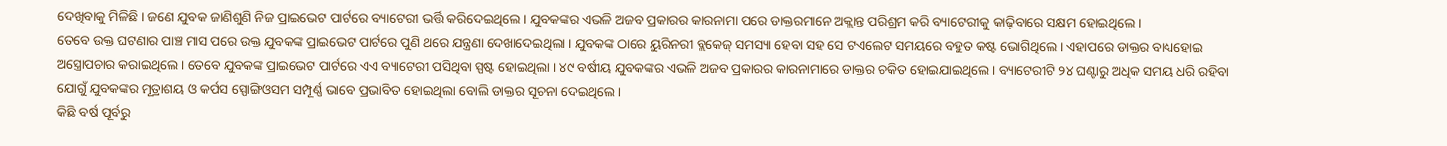ଦେଖିବାକୁ ମିଳିଛି । ଜଣେ ଯୁବକ ଜାଣିଶୁଣି ନିଜ ପ୍ରାଇଭେଟ ପାର୍ଟରେ ବ୍ୟାଟେରୀ ଭର୍ତ୍ତି କରିଦେଇଥିଲେ । ଯୁବକଙ୍କର ଏଭଳି ଅଜବ ପ୍ରକାରର କାରନାମା ପରେ ଡାକ୍ତରମାନେ ଅକ୍ଲାନ୍ତ ପରିଶ୍ରମ କରି ବ୍ୟାଟେରୀକୁ କାଢ଼ିବାରେ ସକ୍ଷମ ହୋଇଥିଲେ ।
ତେବେ ଉକ୍ତ ଘଟଣାର ପାଞ୍ଚ ମାସ ପରେ ଉକ୍ତ ଯୁବକଙ୍କ ପ୍ରାଇଭେଟ ପାର୍ଟରେ ପୁଣି ଥରେ ଯନ୍ତ୍ରଣା ଦେଖାଦେଇଥିଲା । ଯୁବକଙ୍କ ଠାରେ ୟୁରିନରୀ ବ୍ଲକେଜ୍ ସମସ୍ୟା ହେବା ସହ ସେ ଟଏଲେଟ ସମୟରେ ବହୁତ କଷ୍ଟ ଭୋଗିଥିଲେ । ଏହାପରେ ଡାକ୍ତର ବାଧ୍ୟହୋଇ ଅସ୍ତ୍ରୋପଚାର କରାଇଥିଲେ । ତେବେ ଯୁବକଙ୍କ ପ୍ରାଇଭେଟ ପାର୍ଟରେ ଏଏ ବ୍ୟାଟେରୀ ପସିଥିବା ସ୍ପଷ୍ଟ ହୋଇଥିଲା । ୪୯ ବର୍ଷୀୟ ଯୁବକଙ୍କର ଏଭଳି ଅଜବ ପ୍ରକାରର କାରନାମାରେ ଡାକ୍ତର ଚକିତ ହୋଇଯାଇଥିଲେ । ବ୍ୟାଟେରୀଟି ୨୪ ଘଣ୍ଟାରୁ ଅଧିକ ସମୟ ଧରି ରହିବା ଯୋଗୁଁ ଯୁବକଙ୍କର ମୂତ୍ରାଶୟ ଓ କର୍ପସ ସ୍ପୋଙ୍ଗିଓସମ ସମ୍ପୂର୍ଣ୍ଣ ଭାବେ ପ୍ରଭାବିତ ହୋଇଥିଲା ବୋଲି ଡାକ୍ତର ସୂଚନା ଦେଇଥିଲେ ।
କିଛି ବର୍ଷ ପୂର୍ବରୁ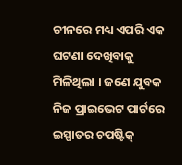ଚୀନରେ ମଧ୍ୟ ଏପରି ଏକ ଘଟଣା ଦେଖିବାକୁ ମିଳିଥିଲା । ଜଣେ ଯୁବକ ନିଜ ପ୍ରାଇଭେଟ ପାର୍ଟରେ ଇସ୍ପାତର ଚପଷ୍ଟିକ୍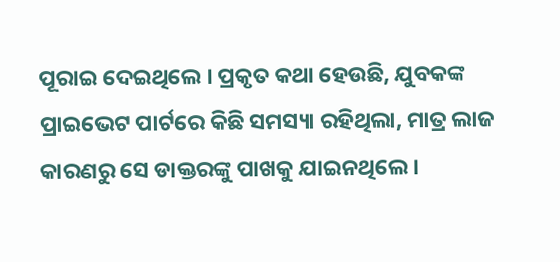ପୂରାଇ ଦେଇଥିଲେ । ପ୍ରକୃତ କଥା ହେଉଛି, ଯୁବକଙ୍କ ପ୍ରାଇଭେଟ ପାର୍ଟରେ କିଛି ସମସ୍ୟା ରହିଥିଲା, ମାତ୍ର ଲାଜ କାରଣରୁ ସେ ଡାକ୍ତରଙ୍କୁ ପାଖକୁ ଯାଇନଥିଲେ ।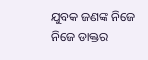ଯୁବକ ଜଣଙ୍କ ନିଜେ ନିଜେ ଡାକ୍ତର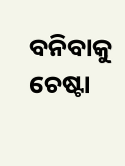ବନିବାକୁ ଚେଷ୍ଟା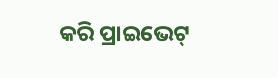କରି ପ୍ରାଇଭେଟ୍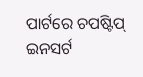ପାର୍ଟରେ ଚପଷ୍ଟିପ୍ ଇନସର୍ଟ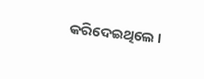କରିଦେଇଥିଲେ ।